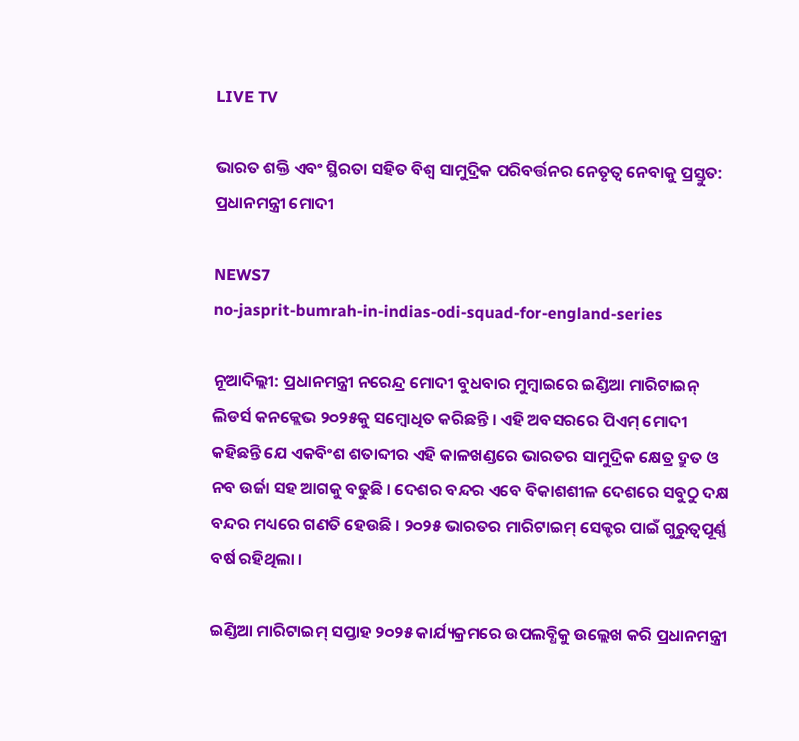LIVE TV

ଭାରତ ଶକ୍ତି ଏବଂ ସ୍ଥିରତା ସହିତ ବିଶ୍ୱ ସାମୁଦ୍ରିକ ପରିବର୍ତ୍ତନର ନେତୃତ୍ୱ ନେବାକୁ ପ୍ରସ୍ତୁତ: ପ୍ରଧାନମନ୍ତ୍ରୀ ମୋଦୀ

NEWS7
no-jasprit-bumrah-in-indias-odi-squad-for-england-series

ନୂଆଦିଲ୍ଲୀ: ପ୍ରଧାନମନ୍ତ୍ରୀ ନରେନ୍ଦ୍ର ମୋଦୀ ବୁଧବାର ମୁମ୍ୱାଇରେ ଇଣ୍ଡିଆ ମାରିଟାଇନ୍ ଲିଡର୍ସ କନକ୍ଲେଭ ୨୦୨୫କୁ ସମ୍ୱୋଧିତ କରିଛନ୍ତି । ଏହି ଅବସରରେ ପିଏମ୍ ମୋଦୀ କହିଛନ୍ତି ଯେ ଏକବିଂଶ ଶତାବ୍ଦୀର ଏହି କାଳଖଣ୍ଡରେ ଭାରତର ସାମୁଦ୍ରିକ କ୍ଷେତ୍ର ଦ୍ରୁତ ଓ ନବ ଉର୍ଜା ସହ ଆଗକୁ ବଢୁଛି । ଦେଶର ବନ୍ଦର ଏବେ ବିକାଶଶୀଳ ଦେଶରେ ସବୁଠୁ ଦକ୍ଷ ବନ୍ଦର ମଧ୍ୟରେ ଗଣତି ହେଉଛି । ୨୦୨୫ ଭାରତର ମାରିଟାଇମ୍ ସେକ୍ଟର ପାଇଁ ଗୁରୁତ୍ୱପୂର୍ଣ୍ଣ ବର୍ଷ ରହିଥିଲା ।

ଇଣ୍ଡିଆ ମାରିଟାଇମ୍ ସପ୍ତାହ ୨୦୨୫ କାର୍ଯ୍ୟକ୍ରମରେ ଉପଲବ୍ଧିକୁ ଉଲ୍ଲେଖ କରି ପ୍ରଧାନମନ୍ତ୍ରୀ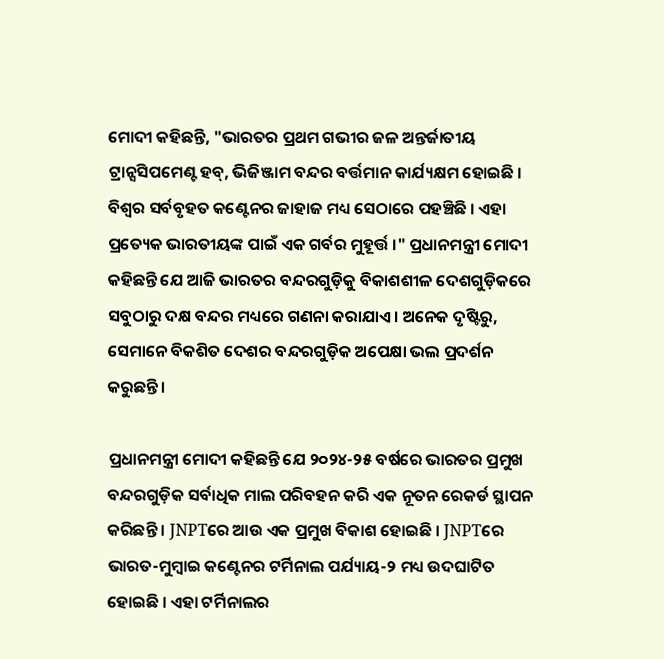ମୋଦୀ କହିଛନ୍ତି, "ଭାରତର ପ୍ରଥମ ଗଭୀର ଜଳ ଅନ୍ତର୍ଜାତୀୟ ଟ୍ରାନ୍ସସିପମେଣ୍ଟ ହବ୍, ଭିଜିଞ୍ଜାମ ବନ୍ଦର ବର୍ତ୍ତମାନ କାର୍ଯ୍ୟକ୍ଷମ ହୋଇଛି । ବିଶ୍ୱର ସର୍ବବୃହତ କଣ୍ଟେନର ଜାହାଜ ମଧ୍ୟ ସେଠାରେ ପହଞ୍ଚିଛି । ଏହା ପ୍ରତ୍ୟେକ ଭାରତୀୟଙ୍କ ପାଇଁ ଏକ ଗର୍ବର ମୁହୂର୍ତ୍ତ ।" ପ୍ରଧାନମନ୍ତ୍ରୀ ମୋଦୀ କହିଛନ୍ତି ଯେ ଆଜି ଭାରତର ବନ୍ଦରଗୁଡ଼ିକୁ ବିକାଶଶୀଳ ଦେଶଗୁଡ଼ିକରେ ସବୁଠାରୁ ଦକ୍ଷ ବନ୍ଦର ମଧ୍ୟରେ ଗଣନା କରାଯାଏ। ଅନେକ ଦୃଷ୍ଟିରୁ, ସେମାନେ ବିକଶିତ ଦେଶର ବନ୍ଦରଗୁଡ଼ିକ ଅପେକ୍ଷା ଭଲ ପ୍ରଦର୍ଶନ କରୁଛନ୍ତି।

ପ୍ରଧାନମନ୍ତ୍ରୀ ମୋଦୀ କହିଛନ୍ତି ଯେ ୨୦୨୪-୨୫ ବର୍ଷରେ ଭାରତର ପ୍ରମୁଖ ବନ୍ଦରଗୁଡ଼ିକ ସର୍ବାଧିକ ମାଲ ପରିବହନ କରି ଏକ ନୂତନ ରେକର୍ଡ ସ୍ଥାପନ କରିଛନ୍ତି । JNPTରେ ଆଉ ଏକ ପ୍ରମୁଖ ବିକାଶ ହୋଇଛି । JNPTରେ ଭାରତ-ମୁମ୍ବାଇ କଣ୍ଟେନର ଟର୍ମିନାଲ ପର୍ଯ୍ୟାୟ-୨ ମଧ୍ୟ ଉଦଘାଟିତ ହୋଇଛି । ଏହା ଟର୍ମିନାଲର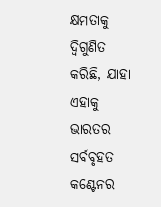କ୍ଷମତାକୁ ଦ୍ୱିଗୁଣିତ କରିଛି, ଯାହା ଏହାକୁ ଭାରତର ସର୍ବବୃହତ କଣ୍ଟେନର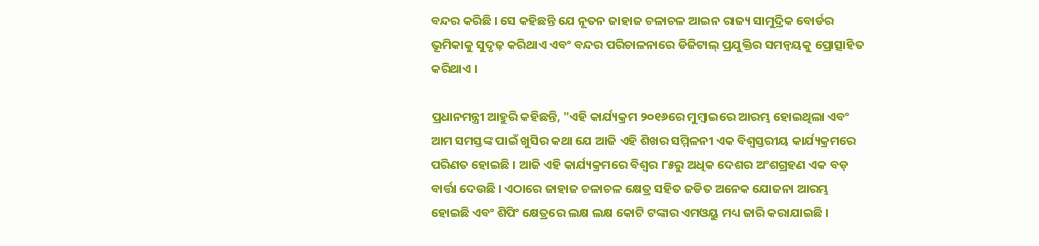ବନ୍ଦର କରିଛି । ସେ କହିଛନ୍ତି ଯେ ନୂତନ ଜାହାଜ ଚଳାଚଳ ଆଇନ ରାଜ୍ୟ ସାମୁଦ୍ରିକ ବୋର୍ଡର ଭୂମିକାକୁ ସୁଦୃଢ଼ କରିଥାଏ ଏବଂ ବନ୍ଦର ପରିଚାଳନାରେ ଡିଜିଟାଲ୍ ପ୍ରଯୁକ୍ତିର ସମନ୍ୱୟକୁ ପ୍ରୋତ୍ସାହିତ କରିଥାଏ ।

ପ୍ରଧାନମନ୍ତ୍ରୀ ଆହୁରି କହିଛନ୍ତି, "ଏହି କାର୍ଯ୍ୟକ୍ରମ ୨୦୧୬ରେ ମୁମ୍ବାଇରେ ଆରମ୍ଭ ହୋଇଥିଲା ଏବଂ ଆମ ସମସ୍ତଙ୍କ ପାଇଁ ଖୁସିର କଥା ଯେ ଆଜି ଏହି ଶିଖର ସମ୍ମିଳନୀ ଏକ ବିଶ୍ୱସ୍ତରୀୟ କାର୍ଯ୍ୟକ୍ରମରେ ପରିଣତ ହୋଇଛି । ଆଜି ଏହି କାର୍ଯ୍ୟକ୍ରମରେ ବିଶ୍ୱର ୮୫ରୁ ଅଧିକ ଦେଶର ଅଂଶଗ୍ରହଣ ଏକ ବଡ଼ ବାର୍ତ୍ତା ଦେଉଛି । ଏଠାରେ ଜାହାଜ ଚଳାଚଳ କ୍ଷେତ୍ର ସହିତ ଜଡିତ ଅନେକ ଯୋଜନା ଆରମ୍ଭ ହୋଇଛି ଏବଂ ଶିପିଂ କ୍ଷେତ୍ରରେ ଲକ୍ଷ ଲକ୍ଷ କୋଟି ଟଙ୍କାର ଏମଓୟୁ ମଧ୍ୟ ଜାରି କରାଯାଇଛି ।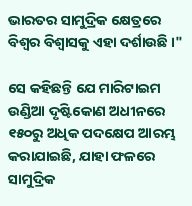ଭାରତର ସାମୁଦ୍ରିକ କ୍ଷେତ୍ରରେ ବିଶ୍ୱର ବିଶ୍ୱାସକୁ ଏହା ଦର୍ଶାଉଛି ।"

ସେ କହିଛନ୍ତି ଯେ ମାରିଟାଇମ ଉଣ୍ଡିଆ ଦୃଷ୍ଟିକୋଣ ଅଧୀନରେ ୧୫୦ରୁ ଅଧିକ ପଦକ୍ଷେପ ଆରମ୍ଭ କରାଯାଇଛି, ଯାହା ଫଳରେ ସାମୁଦ୍ରିକ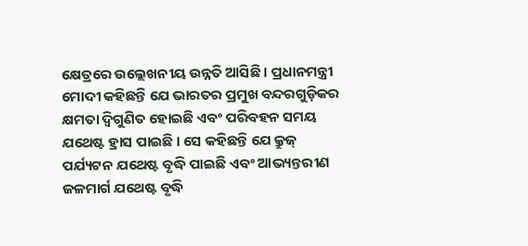କ୍ଷେତ୍ରରେ ଉଲ୍ଲେଖନୀୟ ଉନ୍ନତି ଆସିଛି । ପ୍ରଧାନମନ୍ତ୍ରୀ ମୋଦୀ କହିଛନ୍ତି ଯେ ଭାରତର ପ୍ରମୁଖ ବନ୍ଦରଗୁଡ଼ିକର କ୍ଷମତା ଦ୍ୱିଗୁଣିତ ହୋଇଛି ଏବଂ ପରିବହନ ସମୟ ଯଥେଷ୍ଟ ହ୍ରାସ ପାଇଛି । ସେ କହିଛନ୍ତି ଯେ କ୍ରୁଜ୍ ପର୍ଯ୍ୟଟନ ଯଥେଷ୍ଟ ବୃଦ୍ଧି ପାଇଛି ଏବଂ ଆଭ୍ୟନ୍ତରୀଣ ଜଳମାର୍ଗ ଯଥେଷ୍ଟ ବୃଦ୍ଧି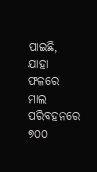ପାଇଛି, ଯାହା ଫଳରେ ମାଲ ପରିବହନରେ ୭୦୦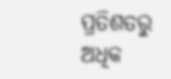ପ୍ରତିଶତରୁ ଅଧିକ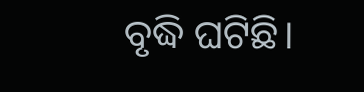ବୃଦ୍ଧି ଘଟିଛି।